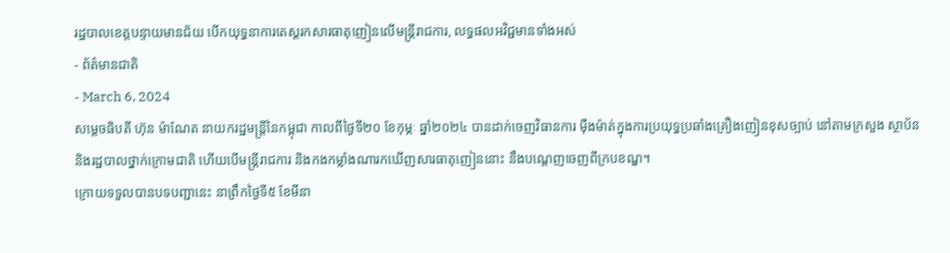រដ្ឋបាលខេត្តបន្ទាយមានជ័យ បើកយុទ្ធនាការតេស្តរកសារធាតុញៀនលើមន្ត្រីរាជការ, លទ្ធផលអវិជ្ជមានទាំងអស់
- ព័ត៌មានជាតិ
- March 6, 2024
សម្ដេចធិបតី ហ៊ុន ម៉ាណែត នាយករដ្ឋមន្ត្រីនៃកម្ពុជា កាលពីថ្ងៃទី២០ ខែកុម្ភៈ ឆ្នាំ២០២៤ បានដាក់ចេញវិធានការ ម៉ឺងម៉ាត់ក្នុងការប្រយុទ្ធប្រឆាំងគ្រឿងញៀនខុសច្បាប់ នៅតាមក្រសួង ស្ថាប័ន និងរដ្ឋបាលថ្នាក់ក្រោមជាតិ ហើយបើមន្រ្តីរាជការ និងកងកម្លាំងណារកឃើញសារធាតុញៀននោះ នឹងបណ្តេញចេញពីក្របខណ្ឌ។
ក្រោយទទួលបានបទបញ្ជានេះ នាព្រឹកថ្ងៃទី៥ ខែមីនា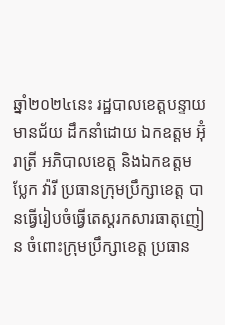ឆ្នាំ២០២៤នេះ រដ្ឋបាលខេត្តបន្ទាយមានជ័យ ដឹកនាំដោយ ឯកឧត្តម អ៊ុំ រាត្រី អភិបាលខេត្ត និងឯកឧត្តម ប្លែក វ៉ារី ប្រធានក្រុមប្រឹក្សាខេត្ត បានធ្វើរៀបចំធ្វើតេស្តរកសារធាតុញៀន ចំពោះក្រុមប្រឹក្សាខេត្ត ប្រធាន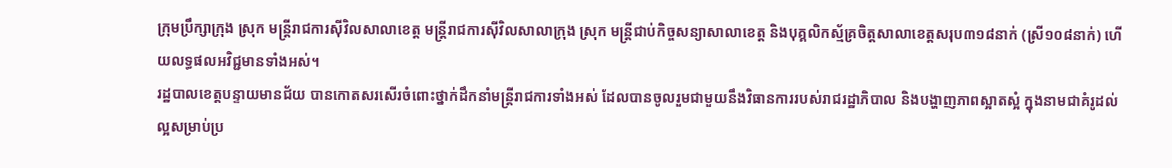ក្រុមប្រឹក្សាក្រុង ស្រុក មន្រ្តីរាជការស៊ីវិលសាលាខេត្ត មន្រ្តីរាជការស៊ីវិលសាលាក្រុង ស្រុក មន្រ្តីជាប់កិច្ចសន្យាសាលាខេត្ត និងបុគ្គលិកស្ម័គ្រចិត្តសាលាខេត្តសរុប៣១៨នាក់ (ស្រី១០៨នាក់) ហើយលទ្ធផលអវិជ្ជមានទាំងអស់។
រដ្ឋបាលខេត្តបន្ទាយមានជ័យ បានកោតសរសើរចំពោះថ្នាក់ដឹកនាំមន្ត្រីរាជការទាំងអស់ ដែលបានចូលរួមជាមួយនឹងវិធានការរបស់រាជរដ្ឋាភិបាល និងបង្ហាញភាពស្អាតស្អំ ក្នុងនាមជាគំរូដល់ល្អសម្រាប់ប្រ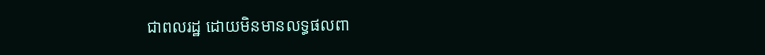ជាពលរដ្ឋ ដោយមិនមានលទ្ធផលពា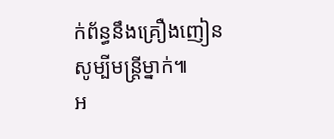ក់ព័ន្ធនឹងគ្រឿងញៀនសូម្បីមន្ត្រីម្នាក់៕
អ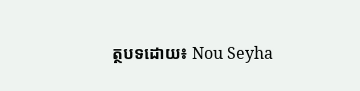ត្ថបទដោយ៖ Nou Seyha